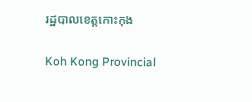រដ្ឋបាលខេត្តកោះកុង

Koh Kong Provincial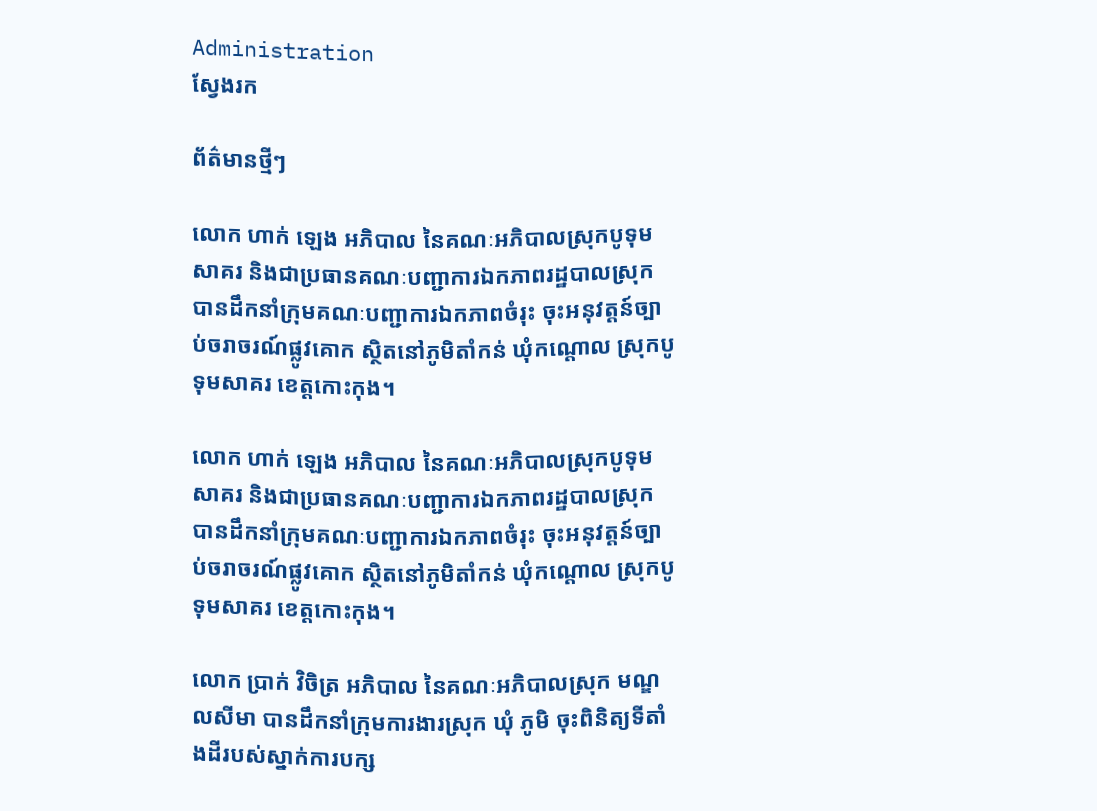Administration
ស្វែងរក

ព័ត៌មានថ្មីៗ

លោក ហាក់ ឡេង អភិបាល នៃគណៈអភិបាលស្រុកបូទុមសាគរ និងជាប្រធានគណៈបញ្ជាការឯកភាពរដ្ឋបាលស្រុក បានដឹកនាំក្រុមគណៈបញ្ជាការឯកភាពចំរុះ ចុះអនុវត្តន៍ច្បាប់ចរាចរណ៍ផ្លូវគោក ស្ថិតនៅភូមិតាំកន់ ឃុំកណ្តោល ស្រុកបូទុមសាគរ ខេត្តកោះកុង។

លោក ហាក់ ឡេង អភិបាល នៃគណៈអភិបាលស្រុកបូទុមសាគរ និងជាប្រធានគណៈបញ្ជាការឯកភាពរដ្ឋបាលស្រុក បានដឹកនាំក្រុមគណៈបញ្ជាការឯកភាពចំរុះ ចុះអនុវត្តន៍ច្បាប់ចរាចរណ៍ផ្លូវគោក ស្ថិតនៅភូមិតាំកន់ ឃុំកណ្តោល ស្រុកបូទុមសាគរ ខេត្តកោះកុង។

លោក ប្រាក់ វិចិត្រ អភិបាល នៃគណៈអភិបាលស្រុក មណ្ឌលសីមា បានដឹកនាំក្រុមការងារស្រុក ឃុំ ភូមិ ចុះពិនិត្យទីតាំងដីរបស់ស្នាក់ការបក្ស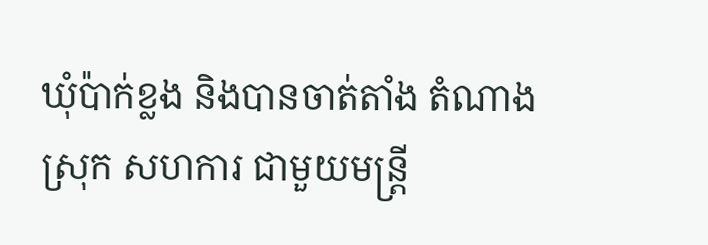ឃុំប៉ាក់ខ្លង និងបានចាត់តាំង តំណាងស្រុក សហការ ជាមួយមន្ត្រី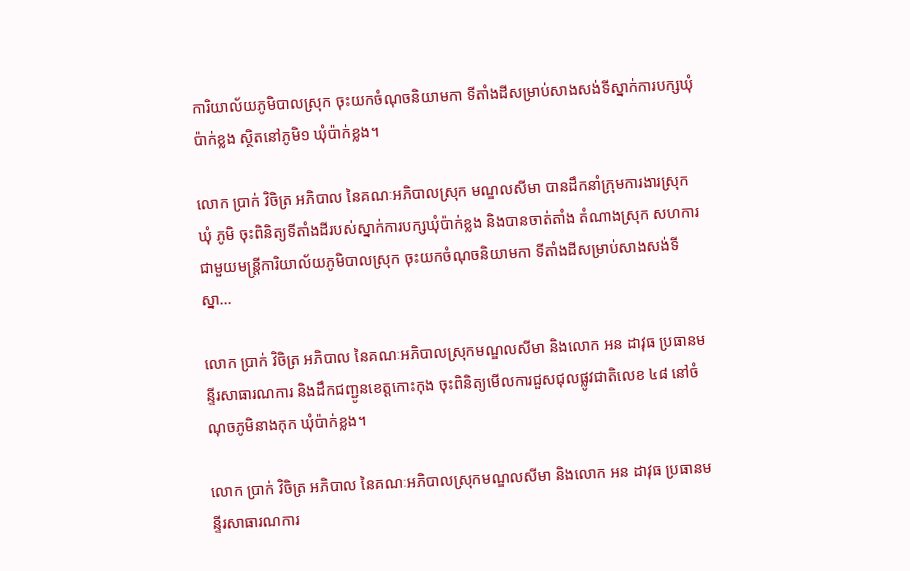ការិយាល័យភូមិបាលស្រុក ចុះយកចំណុចនិយាមកា ទីតាំងដីសម្រាប់សាងសង់ទីស្នាក់ការបក្សឃុំប៉ាក់ខ្លង ស្ថិតនៅភូមិ១ ឃុំប៉ាក់ខ្លង។

លោក ប្រាក់ វិចិត្រ អភិបាល នៃគណៈអភិបាលស្រុក មណ្ឌលសីមា បានដឹកនាំក្រុមការងារស្រុក ឃុំ ភូមិ ចុះពិនិត្យទីតាំងដីរបស់ស្នាក់ការបក្សឃុំប៉ាក់ខ្លង និងបានចាត់តាំង តំណាងស្រុក សហការ ជាមួយមន្ត្រីការិយាល័យភូមិបាលស្រុក ចុះយកចំណុចនិយាមកា ទីតាំងដីសម្រាប់សាងសង់ទីស្នា...

លោក ប្រាក់ វិចិត្រ អភិបាល នៃគណៈអភិបាលស្រុកមណ្ឌលសីមា និងលោក អន ដាវុធ ប្រធានមន្ទីរសាធារណការ និងដឹកជញ្ជូនខេត្តកោះកុង ចុះពិនិត្យមើលការជួសជុលផ្លូវជាតិលេខ ៤៨ នៅចំណុចភូមិនាងកុក ឃុំប៉ាក់ខ្លង។

លោក ប្រាក់ វិចិត្រ អភិបាល នៃគណៈអភិបាលស្រុកមណ្ឌលសីមា និងលោក អន ដាវុធ ប្រធានមន្ទីរសាធារណការ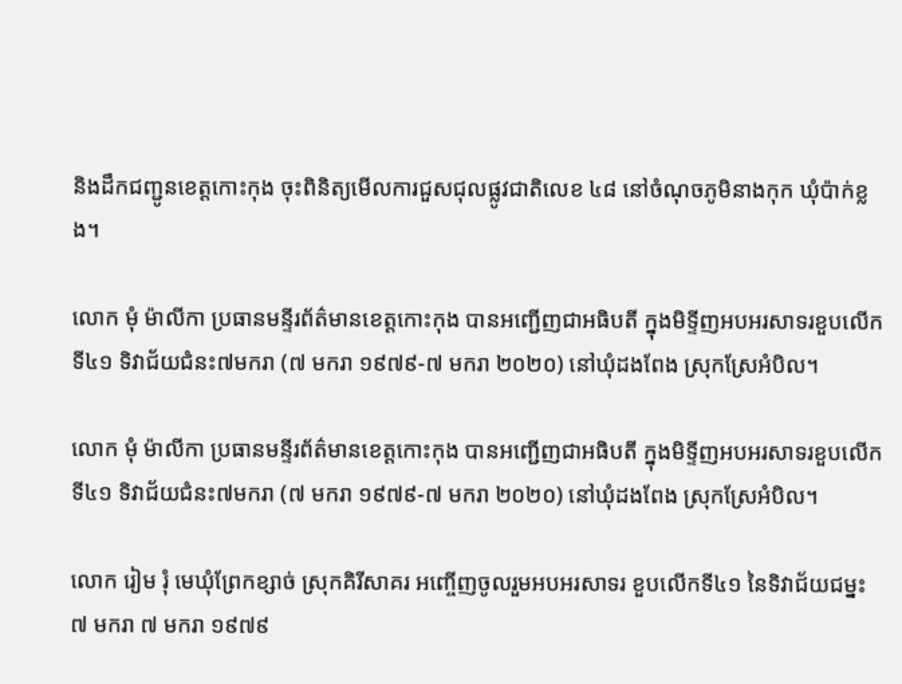និងដឹកជញ្ជូនខេត្តកោះកុង ចុះពិនិត្យមើលការជួសជុលផ្លូវជាតិលេខ ៤៨ នៅចំណុចភូមិនាងកុក ឃុំប៉ាក់ខ្លង។

លោក មុំ ម៉ាលីកា ប្រធានមន្ទីរព័ត៌មានខេត្តកោះកុង បានអញ្ជើញជាអធិបតី ក្នុងមិទ្ទីញអបអរសាទរខួបលើកទី៤១ ទិវាជ័យជំនះ៧មករា (៧ មករា ១៩៧៩-៧ មករា ២០២០) នៅឃុំដងពែង ស្រុកស្រែអំបិល។

លោក មុំ ម៉ាលីកា ប្រធានមន្ទីរព័ត៌មានខេត្តកោះកុង បានអញ្ជើញជាអធិបតី ក្នុងមិទ្ទីញអបអរសាទរខួបលើកទី៤១ ទិវាជ័យជំនះ៧មករា (៧ មករា ១៩៧៩-៧ មករា ២០២០) នៅឃុំដងពែង ស្រុកស្រែអំបិល។

លោក រៀម រុំ មេឃុំព្រែកខ្សាច់ ស្រុកគិរីសាគរ អញ្ចើញចូលរួមអបអរសាទរ ខួបលើកទី៤១ នៃទិវាជ័យជម្នះ ៧ មករា ៧ មករា ១៩៧៩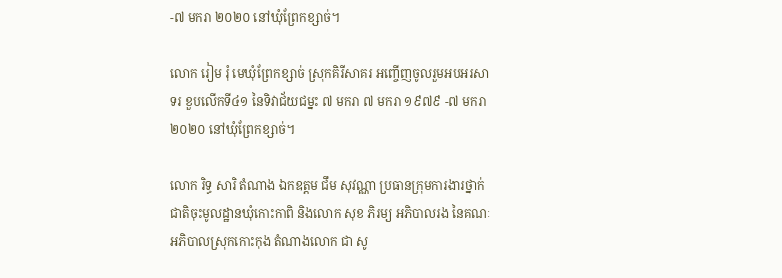-៧ មករា ២០២០ នៅឃុំព្រែកខ្សាច់។

លោក រៀម រុំ មេឃុំព្រែកខ្សាច់ ស្រុកគិរីសាគរ អញ្ចើញចូលរួមអបអរសាទរ ខួបលើកទី៤១ នៃទិវាជ័យជម្នះ ៧ មករា ៧ មករា ១៩៧៩ -៧ មករា ២០២០ នៅឃុំព្រែកខ្សាច់។

លោក រិទ្ធ សារិ តំណាង ឯកឧត្តម ជឹម សុវណ្ណា ប្រធានក្រុមការងារថ្នាក់ជាតិចុះមូលដ្ឋានឃុំកោះកាពិ និងលោក សុខ ភិរម្យ អភិបាលរង នៃគណៈអភិបាលស្រុកកោះកុង តំណាងលោក ជា សូ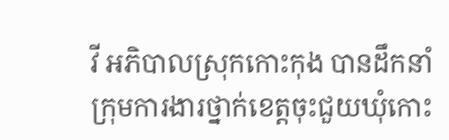វី អភិបាលស្រុកកោះកុង បានដឹកនាំក្រុមការងារថ្នាក់ខេត្តចុះជួយឃុំកោះ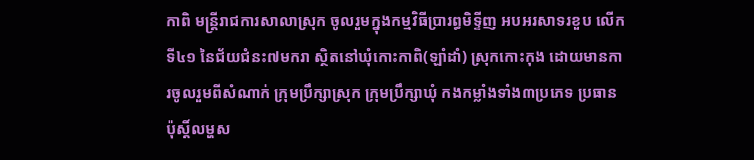កាពិ មន្ត្រីរាជការសាលាស្រុក ចូលរួមក្នុងកម្មវិធីប្រារព្ធមិទ្ទីញ អបអរសាទរខួប លើកទី៤១ នៃជ័យជំនះ៧មករា ស្ថិតនៅឃុំកោះកាពិ(ឡាំដាំ) ស្រុកកោះកុង ដោយមានការចូលរួមពីសំណាក់ ក្រុមប្រឹក្សាស្រុក ក្រុមប្រឹក្សាឃុំ កងកម្លាំងទាំង៣ប្រភេទ ប្រធានប៉ុស្តិ៍លម្ហស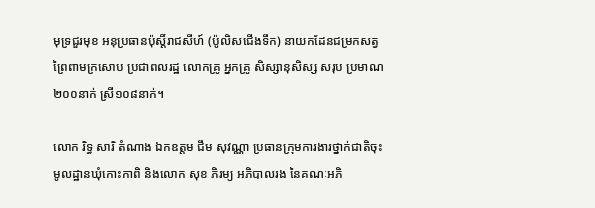មុទ្រជួរមុខ អនុប្រធានប៉ុស្តិ៍រាជសីហ៍ (ប៉ូលិសជើងទឹក) នាយកដែនជម្រកសត្វព្រៃពាមក្រសោប ប្រជាពលរដ្ឋ លោកគ្រូ អ្នកគ្រូ សិស្សានុសិស្ស សរុប ប្រមាណ ២០០នាក់ ស្រី១០៨នាក់។

លោក រិទ្ធ សារិ តំណាង ឯកឧត្តម ជឹម សុវណ្ណា ប្រធានក្រុមការងារថ្នាក់ជាតិចុះមូលដ្ឋានឃុំកោះកាពិ និងលោក សុខ ភិរម្យ អភិបាលរង នៃគណៈអភិ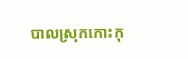បាលស្រុកកោះកុ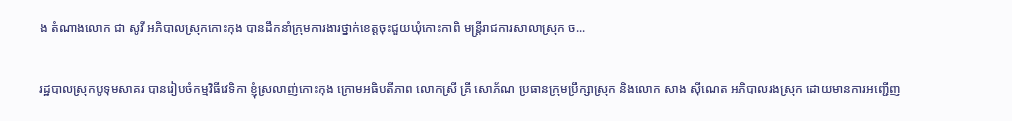ង តំណាងលោក ជា សូវី អភិបាលស្រុកកោះកុង បានដឹកនាំក្រុមការងារថ្នាក់ខេត្តចុះជួយឃុំកោះកាពិ មន្ត្រីរាជការសាលាស្រុក ច...

រដ្ឋបាលស្រុកបូទុមសាគរ បានរៀបចំកម្មវិធីវេទិកា ខ្ញុំស្រលាញ់កោះកុង ក្រោមអធិបតីភាព លោកស្រី គ្រី សោភ័ណ ប្រធានក្រុមប្រឹក្សាស្រុក និងលោក សាង ស៊ីណេត អភិបាលរងស្រុក ដោយមានការអញ្ជើញ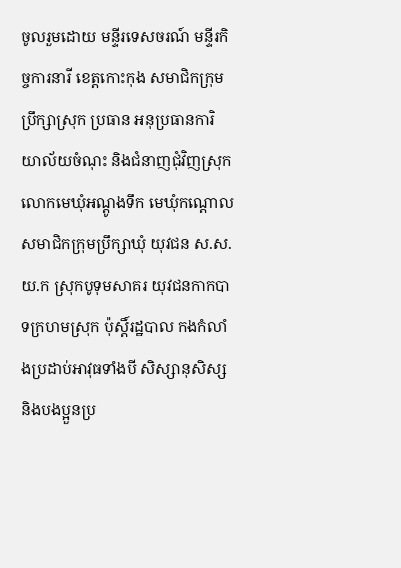ចូលរួមដោយ មន្ទីរទេសចរណ៍ មន្ទីរកិច្ចការនារី ខេត្តកោះកុង សមាជិកក្រុមប្រឹក្សាស្រុក ប្រធាន អនុប្រធានការិយាល័យចំណុះ និងជំនាញជុំវិញស្រុក លោកមេឃុំអណ្តូងទឹក មេឃុំកណ្តោល សមាជិកក្រុមប្រឹក្សាឃុំ យុវជន ស.ស.យ.ក ស្រុកបូទុមសាគរ យុវជនកាកបាទក្រហមស្រុក ប៉ុស្តិ៍រដ្ឋបាល កងកំលាំងប្រដាប់អាវុធទាំងបី សិស្សានុសិស្ស និងបងប្អួនប្រ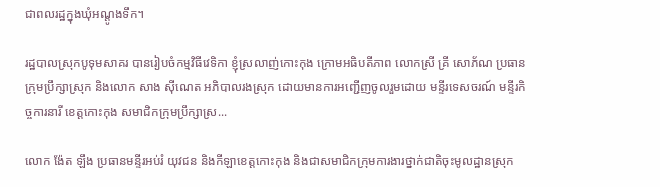ជាពលរដ្ឋក្នុងឃុំអណ្តូងទឹក។

រដ្ឋបាលស្រុកបូទុមសាគរ បានរៀបចំកម្មវិធីវេទិកា ខ្ញុំស្រលាញ់កោះកុង ក្រោមអធិបតីភាព លោកស្រី គ្រី សោភ័ណ ប្រធានក្រុមប្រឹក្សាស្រុក និងលោក សាង ស៊ីណេត អភិបាលរងស្រុក ដោយមានការអញ្ជើញចូលរួមដោយ មន្ទីរទេសចរណ៍ មន្ទីរកិច្ចការនារី ខេត្តកោះកុង សមាជិកក្រុមប្រឹក្សាស្រ...

លោក ង៉ែត ឡឹង ប្រធានមន្ទីរអប់រំ យុវជន និងកីឡាខេត្តកោះកុង និងជាសមាជិកក្រុមការងារថ្នាក់ជាតិចុះមូលដ្ឋានស្រុក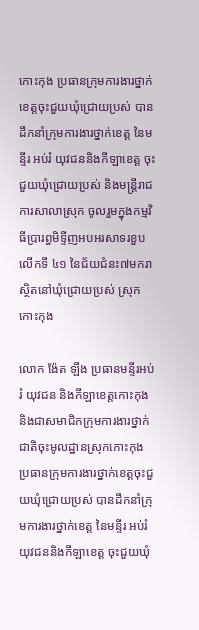កោះកុង ប្រធានក្រុមការងារថ្នាក់ខេត្តចុះជួយឃុំជ្រោយប្រស់ បានដឹកនាំក្រុមការងារថ្នាក់ខេត្ត នៃមន្ទីរ អប់រំ យុវជននិងកីឡាខេត្ត ចុះជួយឃុំជ្រោយប្រស់ និងមន្ត្រីរាជការសាលាស្រុក ចូលរួមក្នុងកម្មវិធីប្រារព្ធមិទ្ទីញអបអរសាទរខួបលើកទី ៤១ នៃជ័យជំនះ៧មករា ស្ថិតនៅឃុំជ្រោយប្រស់ ស្រុកកោះកុង

លោក ង៉ែត ឡឹង ប្រធានមន្ទីរអប់រំ យុវជន និងកីឡាខេត្តកោះកុង និងជាសមាជិកក្រុមការងារថ្នាក់ជាតិចុះមូលដ្ឋានស្រុកកោះកុង ប្រធានក្រុមការងារថ្នាក់ខេត្តចុះជួយឃុំជ្រោយប្រស់ បានដឹកនាំក្រុមការងារថ្នាក់ខេត្ត នៃមន្ទីរ អប់រំ យុវជននិងកីឡាខេត្ត ចុះជួយឃុំ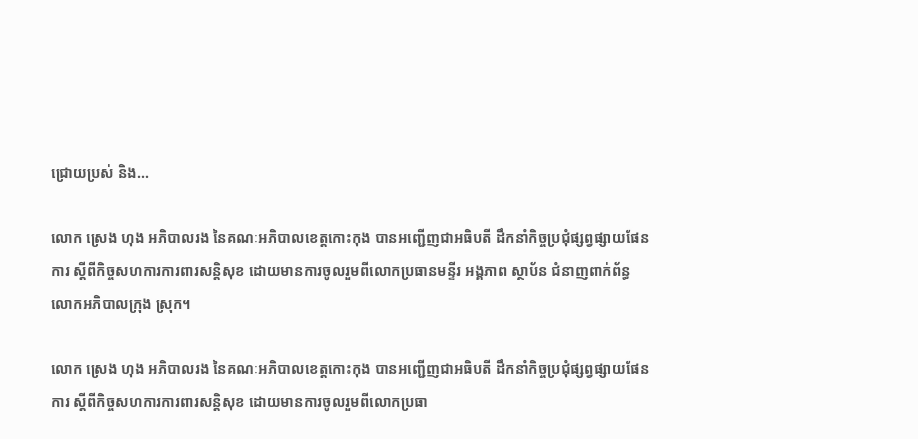ជ្រោយប្រស់ និង...

លោក ស្រេង ហុង អភិបាលរង នៃគណៈអភិបាលខេត្តកោះកុង បានអញ្ជើញជាអធិបតី ដឹកនាំកិច្ចប្រជុំផ្សព្វផ្សាយផែនការ ស្តីពីកិច្ចសហការការពារសន្តិសុខ ដោយមានការចូលរួមពីលោកប្រធានមន្ទីរ អង្គភាព ស្ថាប័ន ជំនាញពាក់ព័ន្ធ លោកអភិបាលក្រុង ស្រុក។

លោក ស្រេង ហុង អភិបាលរង នៃគណៈអភិបាលខេត្តកោះកុង បានអញ្ជើញជាអធិបតី ដឹកនាំកិច្ចប្រជុំផ្សព្វផ្សាយផែនការ ស្តីពីកិច្ចសហការការពារសន្តិសុខ ដោយមានការចូលរួមពីលោកប្រធា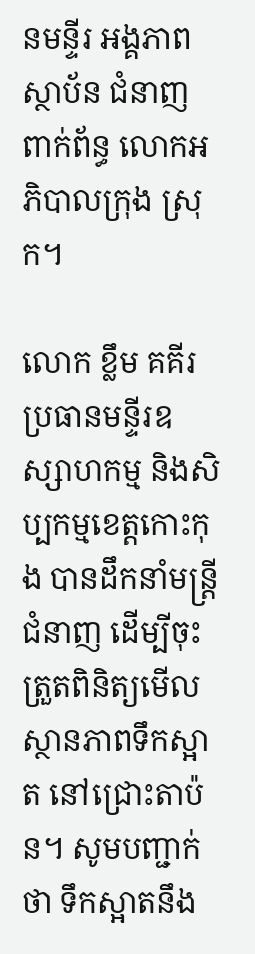នមន្ទីរ អង្គភាព ស្ថាប័ន ជំនាញពាក់ព័ន្ធ លោកអភិបាលក្រុង ស្រុក។

លោក ខ្លឹម គគីរ ប្រធានមន្ទីរឧស្សាហកម្ម និងសិប្បកម្មខេត្តកោះកុង បានដឹកនាំមន្ត្រីជំនាញ ដើម្បីចុះត្រួតពិនិត្យមើលស្ថានភាពទឹកស្អាត នៅជ្រោះតាប៉ន។ សូមបញ្ជាក់ថា ទឹកស្អាតនឹង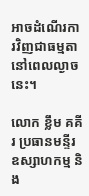អាចដំណើរការវិញជាធម្មតា នៅពេលល្ងាចនេះ។

លោក ខ្លឹម គគីរ ប្រធានមន្ទីរឧស្សាហកម្ម និង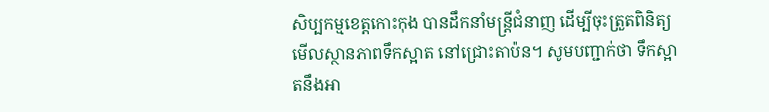សិប្បកម្មខេត្តកោះកុង បានដឹកនាំមន្ត្រីជំនាញ ដើម្បីចុះត្រួតពិនិត្យមើលស្ថានភាពទឹកស្អាត នៅជ្រោះតាប៉ន។ សូមបញ្ជាក់ថា ទឹកស្អាតនឹងអា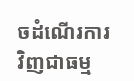ចដំណើរការវិញជាធម្ម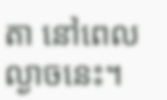តា នៅពេលល្ងាចនេះ។